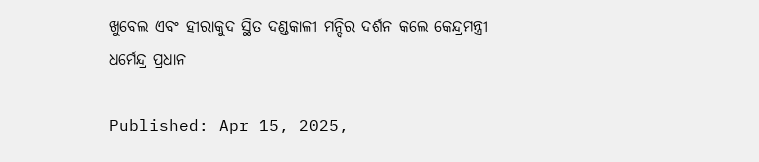ଖୁବେଲ ଏବଂ ହୀରାକୁଦ ସ୍ଥିତ ଦଣ୍ଡକାଳୀ ମନ୍ଦିର ଦର୍ଶନ କଲେ କେନ୍ଦ୍ରମନ୍ତ୍ରୀ ଧର୍ମେନ୍ଦ୍ର ପ୍ରଧାନ

Published: Apr 15, 2025,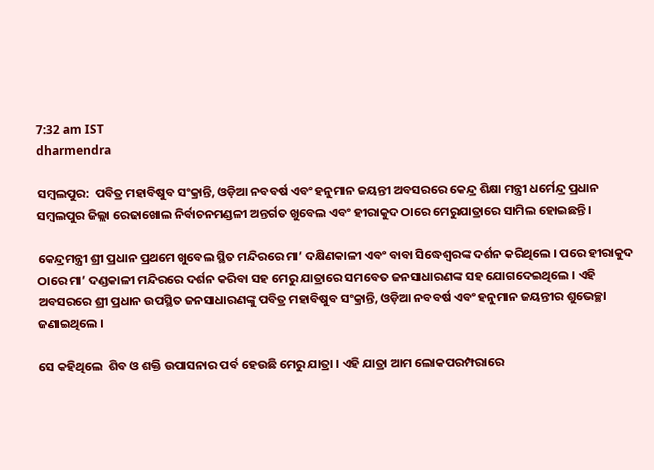7:32 am IST
dharmendra

ସମ୍ବଲପୁର:  ପବିତ୍ର ମହାବିଷୁବ ସଂକ୍ରାନ୍ତି, ଓଡ଼ିଆ ନବବର୍ଷ ଏବଂ ହନୁମାନ ଜୟନ୍ତୀ ଅବସରରେ କେନ୍ଦ୍ର ଶିକ୍ଷା ମନ୍ତ୍ରୀ ଧର୍ମେନ୍ଦ୍ର ପ୍ରଧାନ ସମ୍ବଲପୁର ଜିଲ୍ଲା ରେଢାଖୋଲ ନିର୍ବାଚନମଣ୍ଡଳୀ ଅନ୍ତର୍ଗତ ଖୁବେଲ ଏବଂ ହୀରାକୁଦ ଠାରେ ମେରୁଯାତ୍ରାରେ ସାମିଲ ହୋଇଛନ୍ତି ।

କେନ୍ଦ୍ରମନ୍ତ୍ରୀ ଶ୍ରୀ ପ୍ରଧାନ ପ୍ରଥମେ ଖୁବେଲ ସ୍ଥିତ ମନ୍ଦିରରେ ମା’ ଦକ୍ଷିଣକାଳୀ ଏବଂ ବାବା ସିଦ୍ଧେଶ୍ୱରଙ୍କ ଦର୍ଶନ କରିଥିଲେ । ପରେ ହୀରାକୁଦ ଠାରେ ମା’ ଦଣ୍ଡକାଳୀ ମନ୍ଦିରରେ ଦର୍ଶନ କରିବା ସହ ମେରୁ ଯାତ୍ରାରେ ସମବେତ ଜନସାଧାରଣଙ୍କ ସହ ଯୋଗଦେଇଥିଲେ । ଏହି ଅବସରରେ ଶ୍ରୀ ପ୍ରଧାନ ଉପସ୍ଥିତ ଜନସାଧାରଣଙ୍କୁ ପବିତ୍ର ମହାବିଷୁବ ସଂକ୍ରାନ୍ତି, ଓଡ଼ିଆ ନବବର୍ଷ ଏବଂ ହନୁମାନ ଜୟନ୍ତୀର ଶୁଭେଚ୍ଛା ଜଣାଇଥିଲେ ।

ସେ କହିଥିଲେ  ଶିବ ଓ ଶକ୍ତି ଉପାସନାର ପର୍ବ ହେଉଛି ମେରୁ ଯାତ୍ରା । ଏହି ଯାତ୍ରା ଆମ ଲୋକପରମ୍ପରାରେ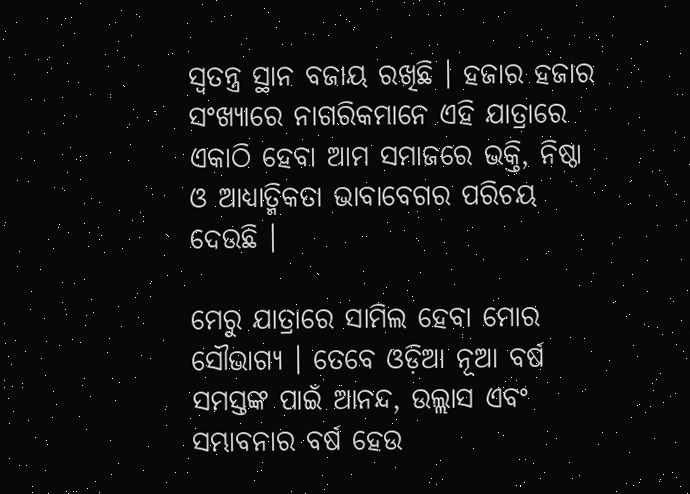ସ୍ୱତନ୍ତ୍ର ସ୍ଥାନ ବଜାୟ ରଖିଛି । ହଜାର ହଜାର ସଂଖ୍ୟାରେ ନାଗରିକମାନେ ଏହି ଯାତ୍ରାରେ ଏକାଠି ହେବା ଆମ ସମାଜରେ ଭକ୍ତି, ନିଷ୍ଠା ଓ ଆଧ୍ୟାତ୍ମିକତା ଭାବାବେଗର ପରିଚୟ ଦେଉଛି ।

ମେରୁ ଯାତ୍ରାରେ ସାମିଲ ହେବା ମୋର ସୌଭାଗ୍ୟ । ତେବେ ଓଡ଼ିଆ ନୂଆ ବର୍ଷ ସମସ୍ତଙ୍କ ପାଇଁ ଆନନ୍ଦ, ଉଲ୍ଲାସ ଏବଂ ସମ୍ଭାବନାର ବର୍ଷ ହେଉ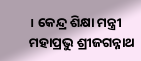। କେନ୍ଦ୍ର ଶିକ୍ଷା ମନ୍ତ୍ରୀ ମହାପ୍ରଭୁ ଶ୍ରୀଜଗନ୍ନାଥ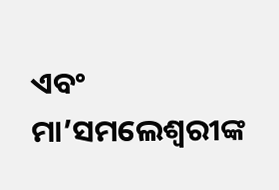ଏବଂ ମା’ସମଲେଶ୍ୱରୀଙ୍କ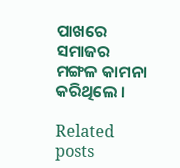ପାଖରେ ସମାଜର ମଙ୍ଗଳ କାମନା କରିଥିଲେ ।

Related posts